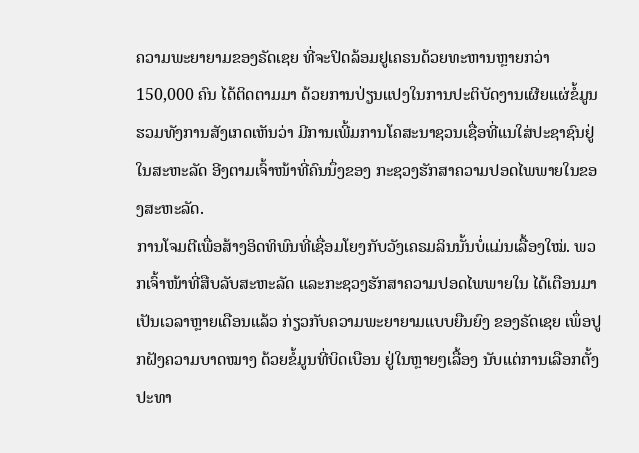ຄວາມພະຍາຍາມຂອງຣັດເຊຍ ທີ່ຈະປິດລ້ອມຢູເຄຣນດ້ວຍທະຫານຫຼາຍກວ່າ 150,000 ຄົນ ໄດ້ຕິດຕາມມາ ດ້ວຍການປ່ຽນແປງໃນການປະຕິບັດງານເຜີຍແຜ່ຂໍ້ມູນ ຮວມທັງການສັງເກດເຫັນວ່າ ມີການເພີ້ມການໂຄສະນາຊວນເຊື່ອທີ່ແນໃສ່ປະຊາຊົນຢູ່ໃນສະຫະລັດ ອີງຕາມເຈົ້າໜ້າທີ່ຄົນນຶ່ງຂອງ ກະຊວງຮັກສາຄວາມປອດໄພພາຍໃນຂອງສະຫະລັດ.
ການໂຈມຕີເພື່ອສ້າງອິດທິພົນທີ່ເຊື່ອມໂຍງກັບວັງເຄຣມລິນນັ້ນບໍ່ແມ່ນເລື້ອງໃໝ່. ພວກເຈົ້າໜ້າທີ່ສືບລັບສະຫະລັດ ແລະກະຊວງຮັກສາຄວາມປອດໄພພາຍໃນ ໄດ້ເຕືອນມາເປັນເວລາຫຼາຍເດືອນແລ້ວ ກ່ຽວກັບຄວາມພະຍາຍາມແບບຍືນຍົງ ຂອງຣັດເຊຍ ເພຶ່ອປູກຝັງຄວາມບາດໝາງ ດ້ວຍຂໍ້ມູນທີ່ບິດເບືອນ ຢູ່ໃນຫຼາຍໆເລື້ອງ ນັບແຕ່ການເລືອກຕັ້ງປະທາ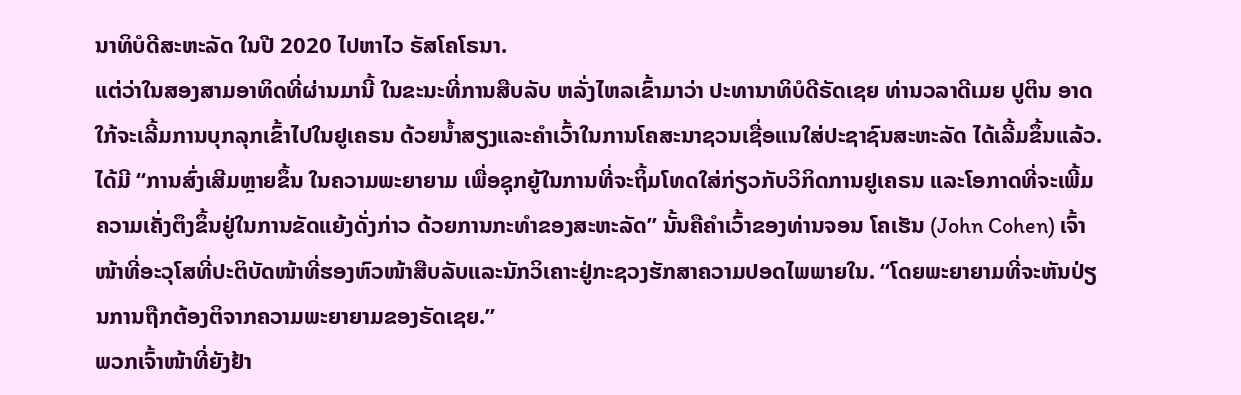ນາທິບໍດີສະຫະລັດ ໃນປີ 2020 ໄປຫາໄວ ຣັສໂຄໂຣນາ.
ແຕ່ວ່າໃນສອງສາມອາທິດທີ່ຜ່ານມານີ້ ໃນຂະນະທີ່ການສືບລັບ ຫລັ່ງໄຫລເຂົ້າມາວ່າ ປະທານາທິບໍດີຣັດເຊຍ ທ່ານວລາດີເມຍ ປູຕິນ ອາດໃກ້ຈະເລີ້ມການບຸກລຸກເຂົ້າໄປໃນຢູເຄຣນ ດ້ວຍນໍ້າສຽງແລະຄຳເວົ້າໃນການໂຄສະນາຊວນເຊື່ອແນໃສ່ປະຊາຊົນສະຫະລັດ ໄດ້ເລີ້ມຂຶ້ນແລ້ວ.
ໄດ້ມີ “ການສົ່ງເສີມຫຼາຍຂຶ້ນ ໃນຄວາມພະຍາຍາມ ເພື່ອຊຸກຍູ້ໃນການທີ່ຈະຖິ້ມໂທດໃສ່ກ່ຽວກັບວິກິດການຢູເຄຣນ ແລະໂອກາດທີ່ຈະເພີ້ມຄວາມເຄັ່ງຕຶງຂຶ້ນຢູ່ໃນການຂັດແຍ້ງດັ່ງກ່າວ ດ້ວຍການກະທຳຂອງສະຫະລັດ” ນັ້ນຄືຄຳເວົ້າຂອງທ່ານຈອນ ໂຄເຮັນ (John Cohen) ເຈົ້າໜ້າທີ່ອະວຸໂສທີ່ປະຕິບັດໜ້າທີ່ຮອງຫົວໜ້າສືບລັບແລະນັກວິເຄາະຢູ່ກະຊວງຮັກສາຄວາມປອດໄພພາຍໃນ. “ໂດຍພະຍາຍາມທີ່ຈະຫັນປ່ຽນການຖືກຕ້ອງຕິຈາກຄວາມພະຍາຍາມຂອງຣັດເຊຍ.”
ພວກເຈົ້າໜ້າທີ່ຍັງຢ້າ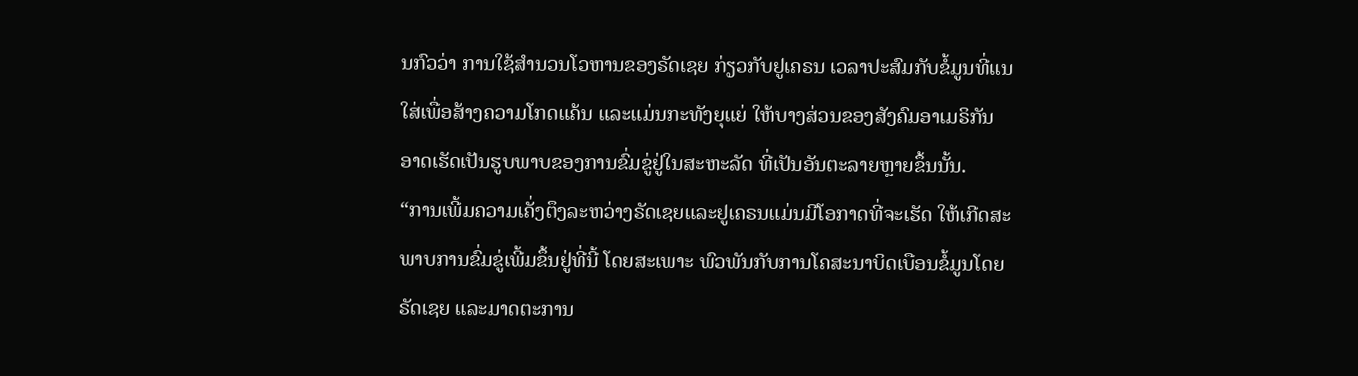ນກົວວ່າ ການໃຊ້ສຳນວນໂວຫານຂອງຣັດເຊຍ ກ່ຽວກັບຢູເຄຣນ ເວລາປະສົມກັບຂໍ້ມູນທີ່ແນໃສ່ເພື່ອສ້າງຄວາມໂກດແຄ້ນ ແລະແມ່ນກະທັງຍຸແຍ່ ໃຫ້ບາງສ່ວນຂອງສັງຄົມອາເມຣິກັນ ອາດເຮັດເປັນຮູບພາບຂອງການຂົ່ມຂູ່ຢູ່ໃນສະຫະລັດ ທີ່ເປັນອັນຕະລາຍຫຼາຍຂຶ້ນນັ້ນ.
“ການເພີ້ມຄວາມເຄັ່ງຕຶງລະຫວ່າງຣັດເຊຍແລະຢູເຄຣນແມ່ນມີໂອກາດທີ່ຈະເຮັດ ໃຫ້ເກີດສະພາບການຂົ່ມຂູ່ເພີ້ມຂຶ້ນຢູ່ທີ່ນີ້ ໂດຍສະເພາະ ພົວພັນກັບການໂຄສະນາບິດເບືອນຂໍ້ມູນໂດຍຣັດເຊຍ ແລະມາດຕະການ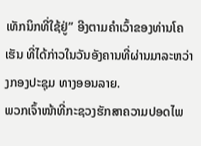ເທັກນິກທີ່ໃຊ້ຢູ່” ອີງຕາມຄຳເວົ້າຂອງທ່ານໂຄເຮັນ ທີ່ໄດ້ກ່າວໃນວັນອັງຄານທີ່ຜ່ານມາລະຫວ່າງກອງປະຊຸມ ທາງອອນລາຍ.
ພວກເຈົ້າໜ້າທີ່ກະຊວງຮັກສາຄວາມປອດໄພ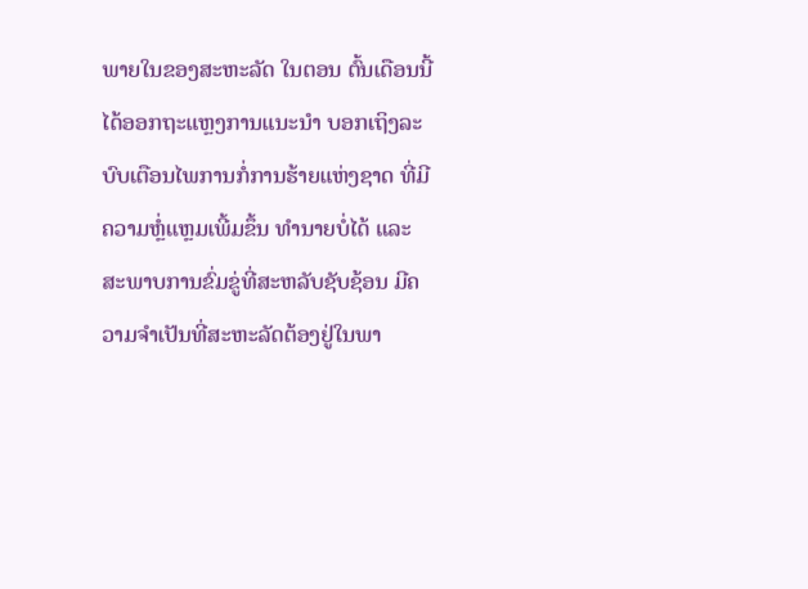ພາຍໃນຂອງສະຫະລັດ ໃນຕອນ ຕົ້ນເດືອນນີ້ ໄດ້ອອກຖະແຫຼງການແນະນຳ ບອກເຖິງລະບົບເຕືອນໄພການກໍ່ການຮ້າຍແຫ່ງຊາດ ທີ່ມີຄວາມຫຼໍ່ແຫຼມເພີ້ມຂຶ້ນ ທຳນາຍບໍ່ໄດ້ ແລະ ສະພາບການຂົ່ມຂູ່ທີ່ສະຫລັບຊັບຊ້ອນ ມີຄວາມຈຳເປັນທີ່ສະຫະລັດຕ້ອງຢູ່ໃນພາ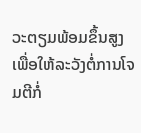ວະຕຽມພ້ອມຂຶ້ນສູງ ເພື່ອໃຫ້ລະວັງຕໍ່ການໂຈມຕີກໍ່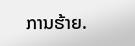ການຮ້າຍ.